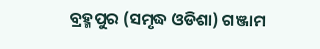ବ୍ରହ୍ମପୁର (ସମୃଦ୍ଧ ଓଡିଶା) ଗଞ୍ଜାମ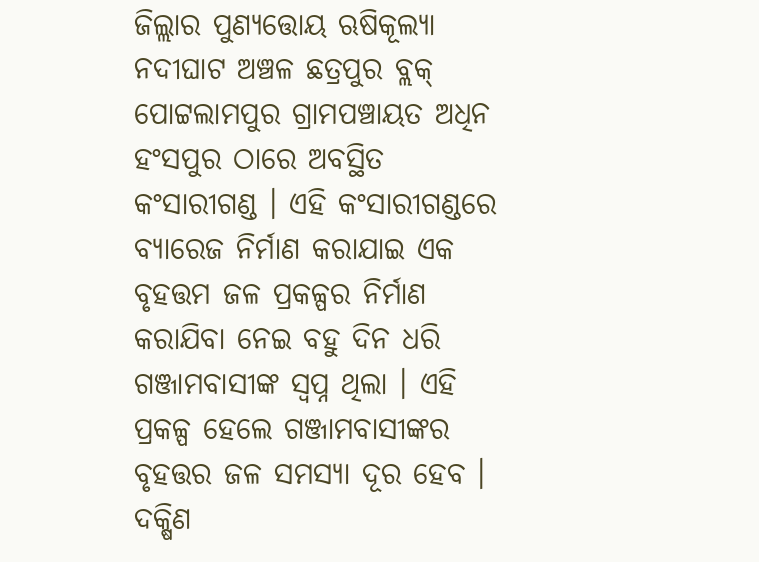ଜିଲ୍ଲାର ପୁଣ୍ୟତ୍ତୋୟ ଋଷିକୂଲ୍ୟା ନଦୀଘାଟ ଅଞ୍ଚଳ ଛତ୍ରପୁର ବ୍ଲକ୍ ପୋଟ୍ଟଲାମପୁର ଗ୍ରାମପଞ୍ଚାୟତ ଅଧିନ ହଂସପୁର ଠାରେ ଅବସ୍ଥିତ କଂସାରୀଗଣ୍ଡ । ଏହି କଂସାରୀଗଣ୍ଡରେ ବ୍ୟାରେଜ ନିର୍ମାଣ କରାଯାଇ ଏକ ବୃହତ୍ତମ ଜଳ ପ୍ରକଳ୍ପର ନିର୍ମାଣ କରାଯିବା ନେଇ ବହୁ ଦିନ ଧରି ଗଞ୍ଜାମବାସୀଙ୍କ ସ୍ୱପ୍ନ ଥିଲା । ଏହି ପ୍ରକଳ୍ପ ହେଲେ ଗଞ୍ଜାମବାସୀଙ୍କର ବୃହତ୍ତର ଜଳ ସମସ୍ୟା ଦୂର ହେବ । ଦକ୍ଷିଣ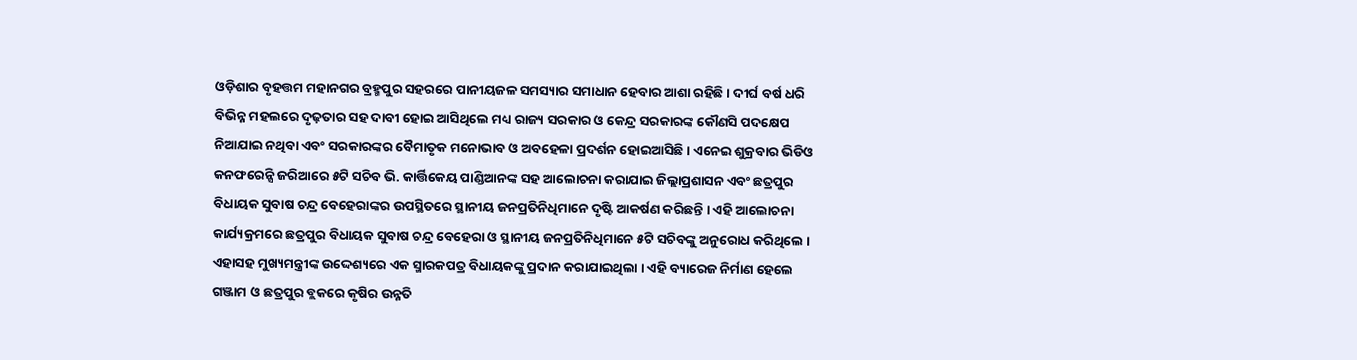ଓଡ଼ିଶାର ବୃହତ୍ତମ ମହାନଗର ବ୍ରହ୍ମପୁର ସହରରେ ପାନୀୟଜଳ ସମସ୍ୟାର ସମାଧାନ ହେବାର ଆଶା ରହିଛି । ଦୀର୍ଘ ବର୍ଷ ଧରି ବିଭିନ୍ନ ମହଲରେ ଦୃଢ଼ତାର ସହ ଦାବୀ ହୋଇ ଆସିଥିଲେ ମଧ୍ୟ ରାଜ୍ୟ ସରକାର ଓ କେନ୍ଦ୍ର ସରକାରଙ୍କ କୌଣସି ପଦକ୍ଷେପ ନିଆଯାଇ ନଥିବା ଏବଂ ସରକାରଙ୍କର ବୈମାତୃକ ମନୋଭାବ ଓ ଅବହେଳା ପ୍ରଦର୍ଶନ ହୋଇଆସିଛି । ଏନେଇ ଶୁକ୍ରବାର ଭିଡିଓ କନଫରେନ୍ସି ଜରିଆରେ ୫ଟି ସଚିବ ଭି. କାର୍ତ୍ତିକେୟ ପାଣ୍ଡିଆନଙ୍କ ସହ ଆଲୋଚନା କରାଯାଇ ଜିଲ୍ଲାପ୍ରଶାସନ ଏବଂ ଛତ୍ରପୁର ବିଧାୟକ ସୁବାଷ ଚନ୍ଦ୍ର ବେହେରାଙ୍କର ଉପସ୍ଥିତରେ ସ୍ଥାନୀୟ ଜନପ୍ରତିନିଧିମାନେ ଦୃଷ୍ଟି ଆକର୍ଷଣ କରିଛନ୍ତି । ଏହି ଆଲୋଚନା କାର୍ଯ୍ୟକ୍ରମରେ ଛତ୍ରପୁର ବିଧାୟକ ସୁବାଷ ଚନ୍ଦ୍ର ବେହେରା ଓ ସ୍ଥାନୀୟ ଜନପ୍ରତିନିଧିମାନେ ୫ଟି ସଚିବଙ୍କୁ ଅନୁରୋଧ କରିଥିଲେ । ଏହାସହ ମୁଖ୍ୟମନ୍ତ୍ରୀଙ୍କ ଉଦ୍ଦେଶ୍ୟରେ ଏକ ସ୍ମାରକପତ୍ର ବିଧାୟକଙ୍କୁ ପ୍ରଦାନ କରାଯାଇଥିଲା । ଏହି ବ୍ୟାରେଜ ନିର୍ମାଣ ହେଲେ ଗଞ୍ଜାମ ଓ ଛତ୍ରପୁର ବ୍ଲକରେ କୃଷିର ଉନ୍ନତି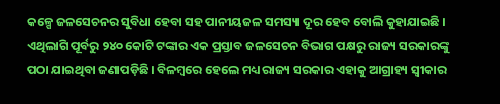କଳ୍ପେ ଜଳସେଚନର ସୁବିଧା ହେବା ସହ ପାନୀୟଜଳ ସମସ୍ୟା ଦୂର ହେବ ବୋଲି କୁହାଯାଇଛି । ଏଥିଲାଗି ପୂର୍ବରୁ ୨୪୦ କୋଟି ଟଙ୍କାର ଏକ ପ୍ରସ୍ତାବ ଜଳସେଚନ ବିଭାଗ ପକ୍ଷରୁ ରାଜ୍ୟ ସରକାରଙ୍କୁ ପଠା ଯାଇଥିବା ଜଣାପଡ଼ିଛି । ବିଳମ୍ବରେ ହେଲେ ମଧ୍ୟ ରାଜ୍ୟ ସରକାର ଏହାକୁ ଆଗ୍ରାହ୍ୟ ସ୍ୱୀକାର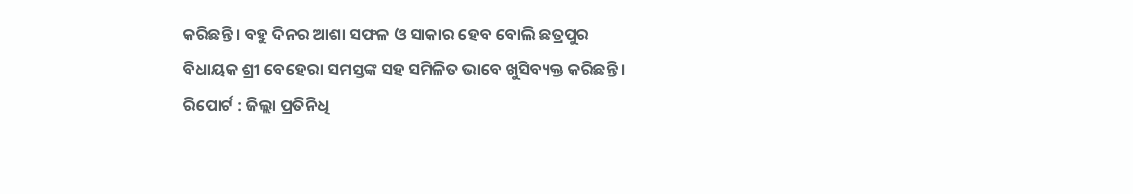କରିଛନ୍ତି । ବହୁ ଦିନର ଆଶା ସଫଳ ଓ ସାକାର ହେବ ବୋଲି ଛତ୍ରପୁର ବିଧାୟକ ଶ୍ରୀ ବେହେରା ସମସ୍ତଙ୍କ ସହ ସମିଳିତ ଭାବେ ଖୁସିବ୍ୟକ୍ତ କରିଛନ୍ତି ।
ରିପୋର୍ଟ : ଜିଲ୍ଲା ପ୍ରତିନିଧି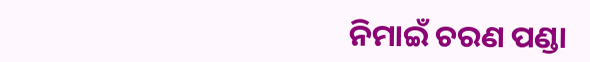ନିମାଇଁ ଚରଣ ପଣ୍ଡା